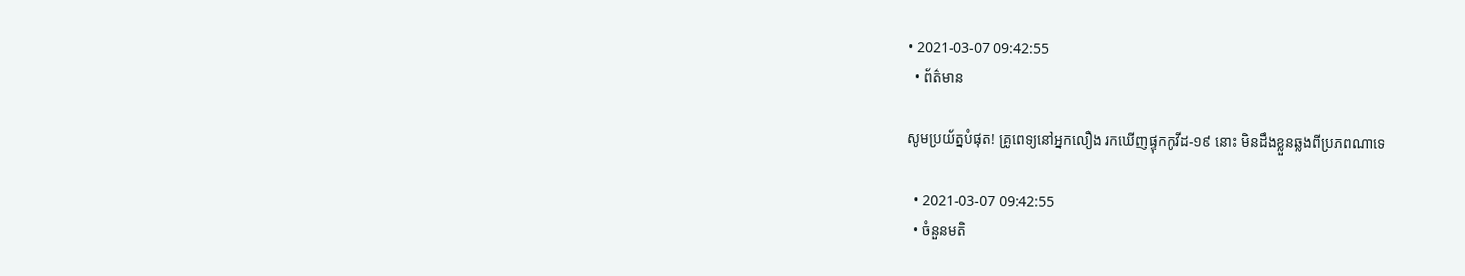• 2021-03-07 09:42:55
  • ព័ត៌មាន

សូមប្រយ័ត្នបំផុត! គ្រូពេទ្យនៅអ្នកលឿង រកឃើញផ្ទុកកូវីដ-១៩ នោះ មិនដឹងខ្លួនឆ្លងពីប្រភពណាទេ

  • 2021-03-07 09:42:55
  • ចំនួនមតិ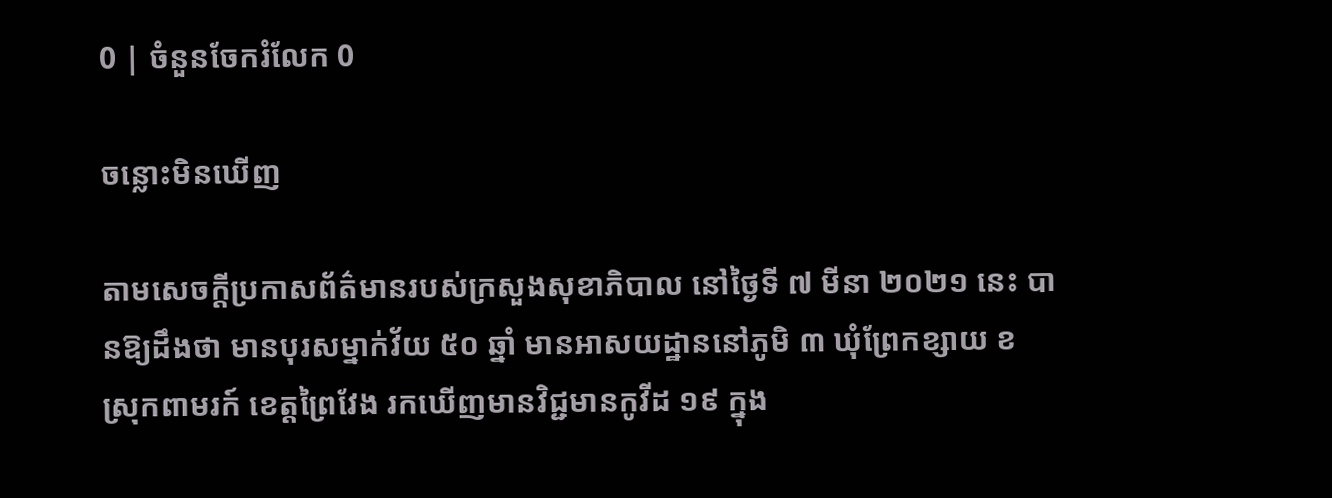0 | ចំនួនចែករំលែក 0

ចន្លោះមិនឃើញ

តាមសេចក្ដីប្រកាសព័ត៌មានរបស់ក្រសួងសុខាភិបាល នៅថ្ងៃទី ៧ មីនា ២០២១ នេះ បានឱ្យដឹងថា មានបុរសម្នាក់វ័យ ៥០ ឆ្នាំ មានអាសយដ្ឋាននៅភូមិ ៣ ឃុំព្រែកខ្សាយ ខ ស្រុកពាមរក៍ ខេត្តព្រៃវែង រកឃើញមានវិជ្ជមានកូវីដ ១៩ ក្នុង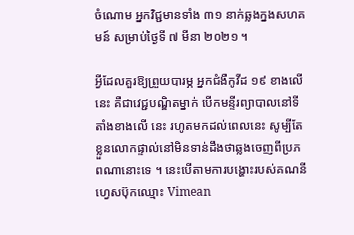ចំណោម អ្នកវិជ្ជមានទាំង ៣១ នាក់ឆ្លងក្នងសហគមន៍ សម្រាប់ថ្ងៃទី ៧ មីនា ២០២១ ។

អ្វីដែលគួរឱ្យព្រួយបារម្ភ អ្នកជំងឺកូវីដ ១៩ ខាងលើនេះ គឺជាវេជ្ជបណ្ឌិតម្នាក់ បើកមន្ទីរព្យាបាលនៅទីតាំងខាងលើ នេះ រហូតមកដល់ពេលនេះ សូម្បីតែខ្លួនលោកផ្ទាល់នៅមិនទាន់ដឹងថាឆ្លងចេញពីប្រភពណានោះទេ ។ នេះបើតាមការបង្ហោះរបស់គណនីហ្វេសប៊ុកឈ្មោះ Vimean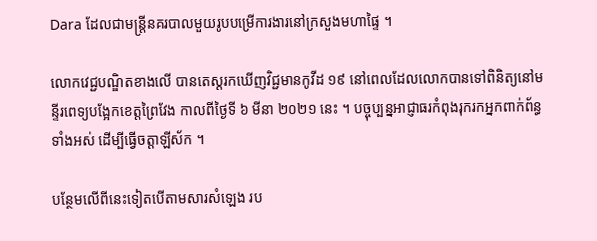Dara ដែលជាមន្ត្រីនគរបាលមួយរូបបម្រើការងារនៅក្រសួងមហាផ្ទៃ ។

លោកវេជ្ជបណ្ឌិតខាងលើ បានតេស្តរកឃើញវិជ្ជមានកូវីដ ១៩ នៅពេលដែលលោកបានទៅពិនិត្យនៅមន្ទីរពេទ្យបង្អែកខេត្តព្រៃវែង កាលពីថ្ងៃទី ៦ មីនា ២០២១ នេះ ។ បច្ចុប្បន្នអាជ្ញាធរកំពុងរុករកអ្នកពាក់ព័ន្ធទាំងអស់ ដើម្បីធ្វើចត្តាឡីស័ក ។

បន្ថែមលើពីនេះទៀតបើតាមសារសំឡេង រប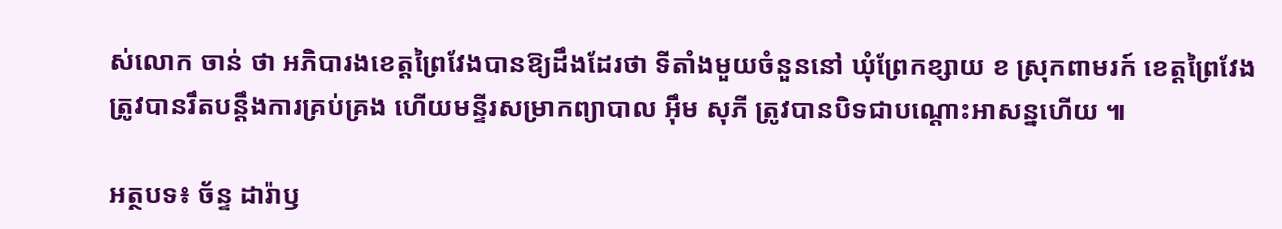ស់លោក ចាន់ ថា អភិបារងខេត្តព្រៃវែងបានឱ្យដឹងដែរថា ទីតាំងមួយចំនួននៅ ឃុំព្រែកខ្សាយ ខ ស្រុកពាមរក៍ ខេត្តព្រៃវែង ត្រូវបានរឹតបន្តឹងការគ្រប់គ្រង ហើយមន្ទីរសម្រាកព្យាបាល អ៊ឹម សុភី ត្រូវបានបិទជាបណ្ដោះអាសន្នហើយ ៕

អត្ថបទ៖ ច័ន្ទ ដារ៉ាឫ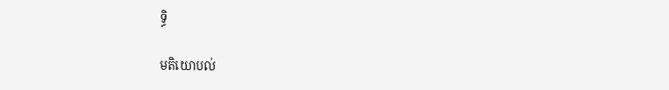ទ្ធិ

មតិយោបល់